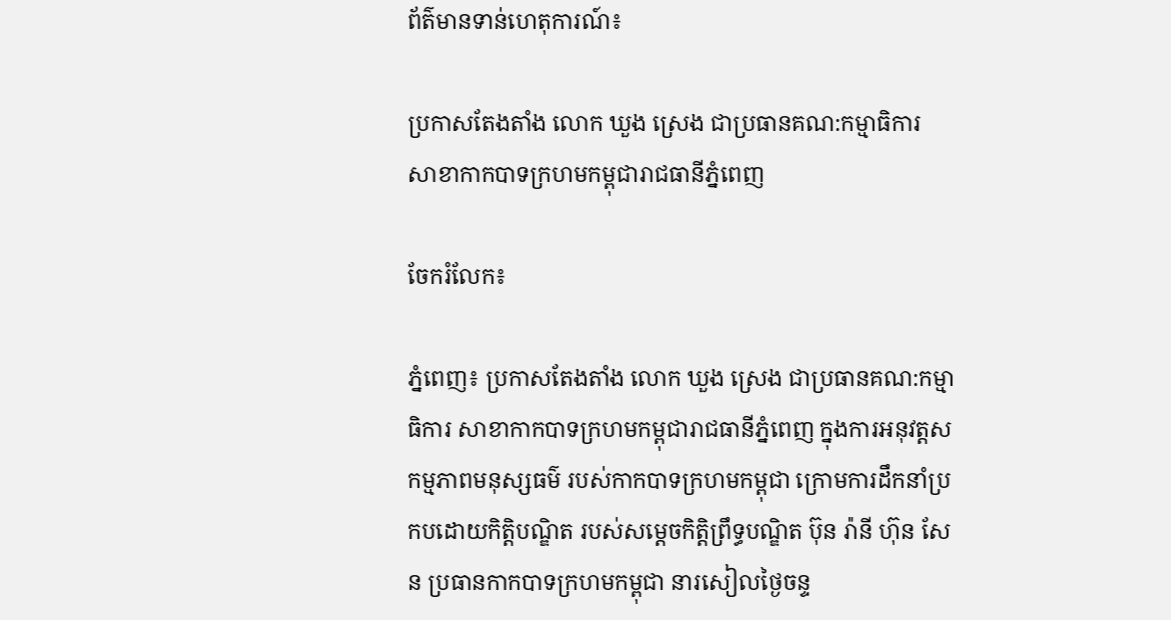ព័ត៌មានទាន់ហេតុការណ៍៖

ប្រកាសតែងតាំង លោក ឃួង ស្រេង ជាប្រធានគណ:កម្មាធិការ សាខាកាកបាទក្រហមកម្ពុជារាជធានីភ្នំពេញ

ចែករំលែក៖

ភ្នំពេញ៖ ប្រកាសតែងតាំង លោក ឃួង ស្រេង ជាប្រធានគណ:កម្មាធិការ សាខាកាកបាទក្រហមកម្ពុជារាជធានីភ្នំពេញ ក្នុងការអនុវត្តសកម្មភាពមនុស្សធម៌ របស់កាកបាទក្រហមកម្ពុជា ក្រោមការដឹកនាំប្រកបដោយកិតិ្ដបណ្ឌិត របស់សម្តេចកិត្តិព្រឹទ្ធបណ្ឌិត ប៊ុន រ៉ានី ហ៊ុន សែន ប្រធានកាកបាទក្រហមកម្ពុជា នារសៀលថ្ងៃចន្ទ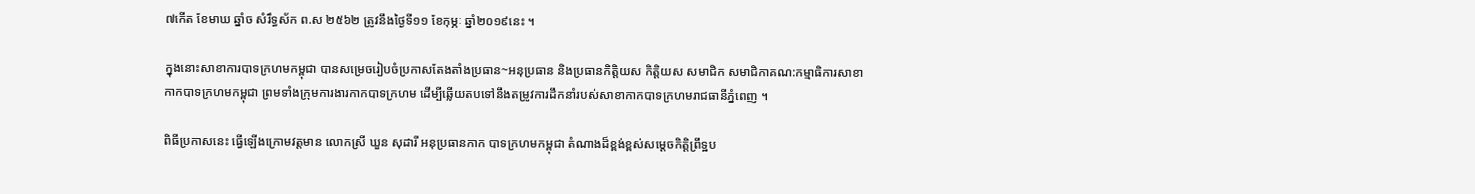៧កើត ខែមាឃ ឆ្នាំច សំរឹទ្ធស័ក ព.ស ២៥៦២ ត្រូវនឹងថ្ងៃទី១១ ខែកុម្ភៈ ឆ្នាំ២០១៩នេះ ។

ក្នុងនោះសាខាការបាទក្រហមកម្ពុជា បានសម្រេចរៀបចំប្រកាសតែងតាំងប្រធាន~អនុប្រធាន និងប្រធានកិត្តិយស កិត្តិយស សមាជិក សមាជិកាគណ:កម្មាធិការសាខាកាកបាទក្រហមកម្ពុជា ព្រមទាំងក្រុមការងារកាកបាទក្រហម ដើម្បីឆ្លើយតបទៅនឹងតម្រូវការដឹកនាំរបស់សាខាកាកបាទក្រហមរាជធានីភ្នំពេញ ។

ពិធីប្រកាសនេះ ធ្វើឡើងក្រោមវត្តមាន លោកស្រី ឃួន សុដារី អនុប្រធានកាក បាទក្រហមកម្ពុជា តំណាងដ៏ខ្ពង់ខ្ពស់សម្តេចកិត្តិព្រឹទ្ឋប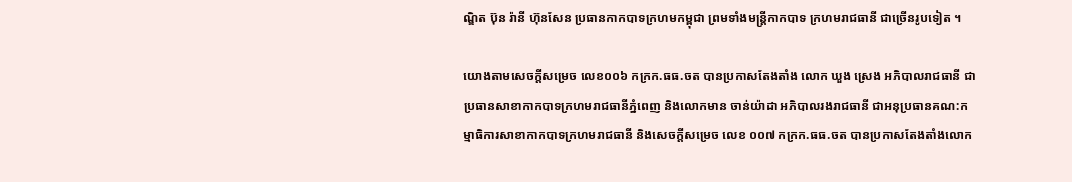ណ្ឌិត ប៊ុន រ៉ានី ហ៊ុនសែន ប្រធានកាកបាទក្រហមកម្ពុជា ព្រមទាំងមន្ត្រីកាកបាទ ក្រហមរាជធានី ជាច្រើនរូបទៀត ។

យោងតាមសេចក្តីសម្រេច លេខ០០៦ កក្រក.ធធ.ចត បានប្រកាសតែងតាំង លោក ឃួង ស្រេង អភិបាលរាជធានី ជាប្រធានសាខាកាកបាទក្រហមរាជធានីភ្នំពេញ និងលោកមាន ចាន់យ៉ាដា អភិបាលរងរាជធានី ជាអនុប្រធានគណ:កម្មាធិការសាខាកាកបាទក្រហមរាជធានី និងសេចក្តីសម្រេច លេខ ០០៧ កក្រក.ធធ.ចត បានប្រកាសតែងតាំងលោក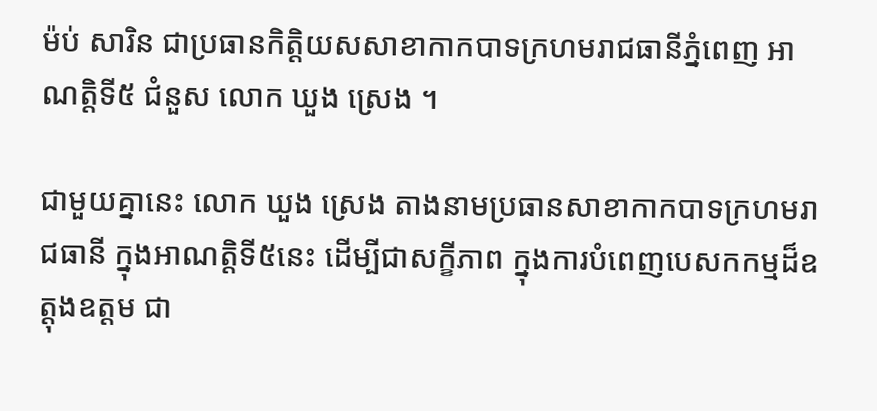ម៉ប់ សារិន ជាប្រធានកិត្តិយសសាខាកាកបាទក្រហមរាជធានីភ្នំពេញ អាណត្តិទី៥ ជំនួស លោក ឃួង ស្រេង ។

ជាមួយគ្នានេះ លោក ឃួង ស្រេង តាងនាមប្រធានសាខាកាកបាទក្រហមរាជធានី ក្នុងអាណត្តិទី៥នេះ ដើម្បីជាសក្ខីភាព ក្នុងការបំពេញបេសកកម្មដ៏ឧត្តុងឧត្តម ជា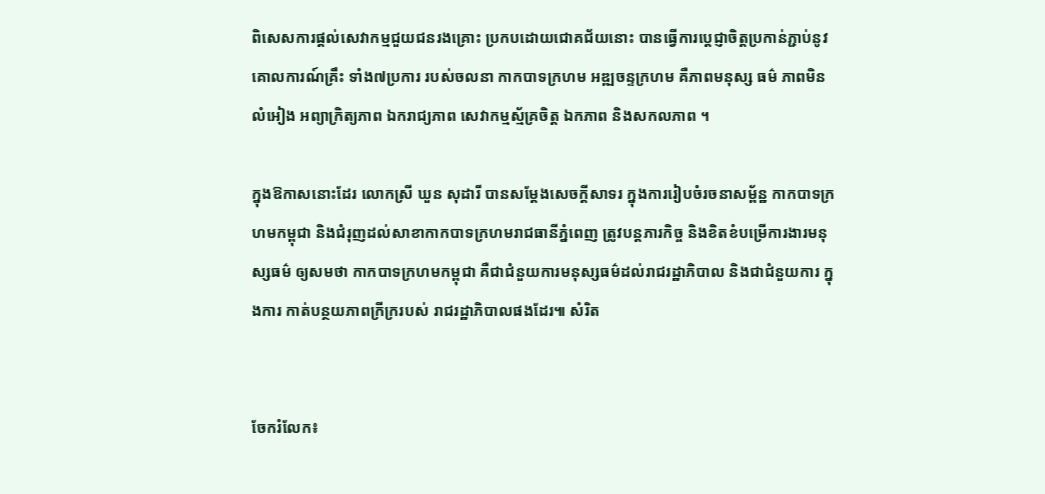ពិសេសការផ្តល់សេវាកម្មជួយជនរងគ្រោះ ប្រកបដោយជោគជ័យនោះ បានធ្វើការប្តេជ្ញាចិត្តប្រកាន់ភ្ជាប់នូវគោលការណ៍គ្រឹះ ទាំង៧ប្រការ របស់ចលនា កាកបាទក្រហម អឌ្ឍចន្ទក្រហម គឺភាពមនុស្ស ធម៌ ភាពមិនលំអៀង អព្យាក្រិត្យភាព ឯករាជ្យភាព សេវាកម្មស្ម័គ្រចិត្ត ឯកភាព និងសកលភាព ។

ក្នុងឱកាសនោះដែរ លោកស្រី ឃួន សុដារី បានសម្តែងសេចក្តីសាទរ ក្នុងការរៀបចំរចនាសម្ព័ន្ឋ កាកបាទក្រហមកម្ពុជា និងជំរុញដល់សាខាកាកបាទក្រហមរាជធានីភ្នំពេញ ត្រូវបន្តភារកិច្ច និងខិតខំបម្រើការងារមនុស្សធម៌ ឲ្យសមថា កាកបាទក្រហមកម្ពុជា គឺជាជំនួយការមនុស្សធម៌ដល់រាជរដ្ឋាភិបាល និងជាជំនួយការ ក្នុងការ កាត់បន្ថយភាពក្រីក្ររបស់ រាជរដ្ឋាភិបាលផងដែរ៕ សំរិត


ចែករំលែក៖